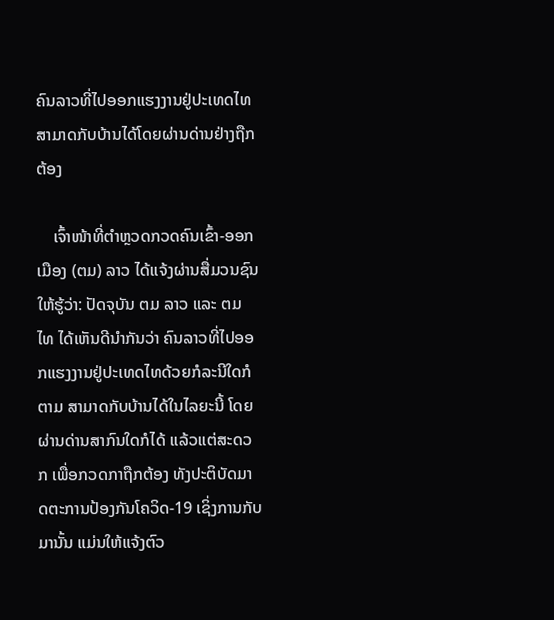ຄົນລາວທີ່ໄປອອກແຮງງານຢູ່ປະເທດໄທສາມາດກັບບ້ານໄດ້ໂດຍຜ່ານດ່ານຢ່າງຖືກຕ້ອງ

    ເຈົ້າໜ້າທີ່ຕໍາຫຼວດກວດຄົນເຂົ້າ-ອອກເມືອງ (ຕມ) ລາວ ໄດ້ແຈ້ງຜ່ານສື່ມວນຊົນໃຫ້ຮູ້ວ່າ: ປັດຈຸບັນ ຕມ ລາວ ແລະ ຕມ ໄທ ໄດ້ເຫັນດີນໍາກັນວ່າ ຄົນລາວທີ່ໄປອອກແຮງງານຢູ່ປະເທດໄທດ້ວຍກໍລະນີໃດກໍຕາມ ສາມາດກັບບ້ານໄດ້ໃນໄລຍະນີ້ ໂດຍຜ່ານດ່ານສາກົນໃດກໍໄດ້ ແລ້ວແຕ່ສະດວກ ເພື່ອກວດກາຖືກຕ້ອງ ທັງປະຕິບັດມາດຕະການປ້ອງກັນໂຄວິດ-19 ເຊິ່ງການກັບມານັ້ນ ແມ່ນໃຫ້ແຈ້ງຕົວ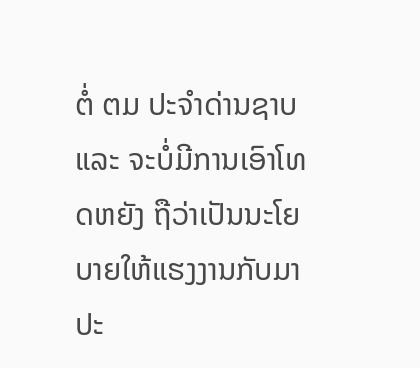ຕໍ່ ຕມ ປະຈໍາດ່ານຊາບ ແລະ ຈະບໍ່ມີການເອົາໂທດຫຍັງ ຖືວ່າເປັນນະໂຍບາຍໃຫ້ແຮງງານກັບມາປະ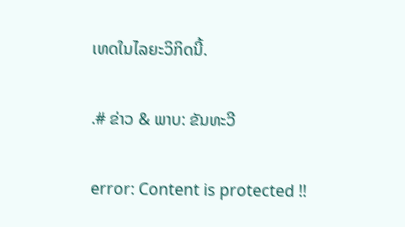ເທດໃນໄລຍະວິກິດນີ້.

.# ຂ່າວ & ພາບ: ຂັນທະວີ

error: Content is protected !!